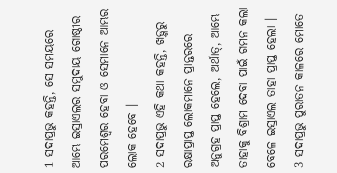1 ସଦାପ୍ରଭୁ କହନ୍ତି, ସେ ସମୟରେ ଆମ୍ଭେ ଇସ୍ରାଏଲର ସମୁଦାୟ ଗୋଷ୍ଠୀର ପରମେଶ୍ୱର ହେବା ଓ ସେମାନେ ଆମ୍ଭର ଲୋକ ହେବେ ।
2 ସଦାପ୍ରଭୁ ଏହି କଥା କହନ୍ତି, ଖଡ଼୍ଗରୁ ରକ୍ଷାପ୍ରାପ୍ତ ଲୋକମାନେ ପ୍ରାନ୍ତରରେ ଅନୁଗ୍ରହ ପ୍ରାପ୍ତ ହେଲେ, ଅର୍ଥାତ୍, ଆମ୍ଭେ ତାହାକୁ ବିଶ୍ରାମ ଦେବା ପାଇଁ ଗମନ କଲା ବେଳେ ଇସ୍ରାଏଲ ତାହା ପ୍ରାପ୍ତ ହେଲା ।
3 ସଦାପ୍ରଭୁ ପୁରାତନ କାଳରେ ମୋତେ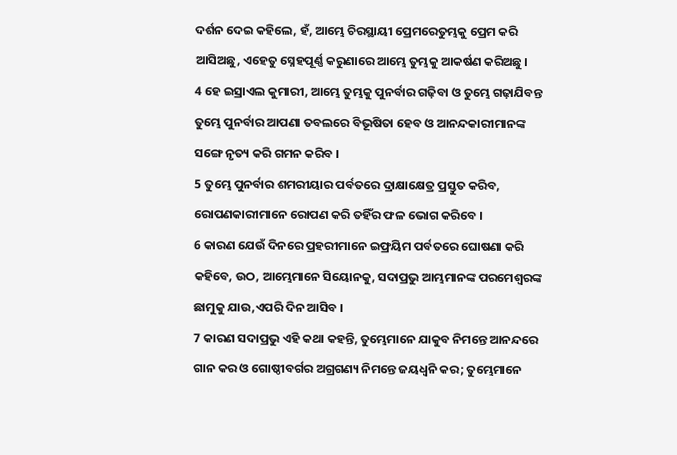ଦର୍ଶନ ଦେଇ କହିଲେ, ହଁ, ଆମ୍ଭେ ଚିରସ୍ଥାୟୀ ପ୍ରେମରେତୁମ୍ଭକୁ ପ୍ରେମ କରି ଆସିଅଛୁ, ଏହେତୁ ସ୍ନେହପୂର୍ଣ୍ଣ କରୁଣାରେ ଆମ୍ଭେ ତୁମ୍ଭକୁ ଆକର୍ଷଣ କରିଅଛୁ ।
4 ହେ ଇସ୍ରାଏଲ କୁମାରୀ, ଆମ୍ଭେ ତୁମ୍ଭକୁ ପୁନର୍ବାର ଗଢ଼ିବା ଓ ତୁମ୍ଭେ ଗଢ଼ାଯିବନ୍ତ ତୁମ୍ଭେ ପୁନର୍ବାର ଆପଣା ତବଲରେ ବିଭୂଷିତା ହେବ ଓ ଆନନ୍ଦକାରୀମାନଙ୍କ ସଙ୍ଗେ ନୃତ୍ୟ କରି ଗମନ କରିବ ।
5 ତୁମ୍ଭେ ପୁନର୍ବାର ଶମରୀୟାର ପର୍ବତରେ ଦ୍ରାକ୍ଷାକ୍ଷେତ୍ର ପ୍ରସ୍ତୁତ କରିବ, ରୋପଣକାରୀମାନେ ରୋପଣ କରି ତହିଁର ଫଳ ଭୋଗ କରିବେ ।
6 କାରଣ ଯେଉଁ ଦିନରେ ପ୍ରହରୀମାନେ ଇଫ୍ରୟିମ ପର୍ବତରେ ଘୋଷଣା କରି କହିବେ, ଉଠ, ଆମ୍ଭେମାନେ ସିୟୋନକୁ, ସଦାପ୍ରଭୁ ଆମ୍ଭମାନଙ୍କ ପରମେଶ୍ୱରଙ୍କ ଛାମୁକୁ ଯାଉ,ଏପରି ଦିନ ଆସିବ ।
7 କାରଣ ସଦାପ୍ରଭୁ ଏହି କଥା କହନ୍ତି, ତୁମ୍ଭେମାନେ ଯାକୁବ ନିମନ୍ତେ ଆନନ୍ଦରେ ଗାନ କର ଓ ଗୋଷ୍ଠୀବର୍ଗର ଅଗ୍ରଗଣ୍ୟ ନିମନ୍ତେ ଜୟଧ୍ୱନି କର; ତୁମ୍ଭେମାନେ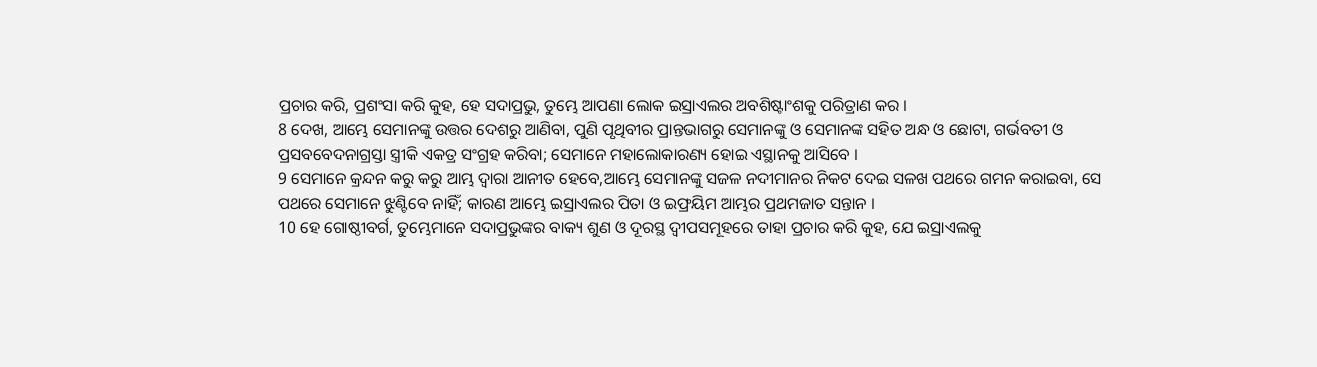ପ୍ରଚାର କରି, ପ୍ରଶଂସା କରି କୁହ, ହେ ସଦାପ୍ରଭୁ, ତୁମ୍ଭେ ଆପଣା ଲୋକ ଇସ୍ରାଏଲର ଅବଶିଷ୍ଟାଂଶକୁ ପରିତ୍ରାଣ କର ।
8 ଦେଖ, ଆମ୍ଭେ ସେମାନଙ୍କୁ ଉତ୍ତର ଦେଶରୁ ଆଣିବା, ପୁଣି ପୃଥିବୀର ପ୍ରାନ୍ତଭାଗରୁ ସେମାନଙ୍କୁ ଓ ସେମାନଙ୍କ ସହିତ ଅନ୍ଧ ଓ ଛୋଟା, ଗର୍ଭବତୀ ଓ ପ୍ରସବବେଦନାଗ୍ରସ୍ତା ସ୍ତ୍ରୀକି ଏକତ୍ର ସଂଗ୍ରହ କରିବା; ସେମାନେ ମହାଲୋକାରଣ୍ୟ ହୋଇ ଏସ୍ଥାନକୁ ଆସିବେ ।
9 ସେମାନେ କ୍ରନ୍ଦନ କରୁ କରୁ ଆମ୍ଭ ଦ୍ୱାରା ଆନୀତ ହେବେ,ଆମ୍ଭେ ସେମାନଙ୍କୁ ସଜଳ ନଦୀମାନର ନିକଟ ଦେଇ ସଳଖ ପଥରେ ଗମନ କରାଇବା, ସେ ପଥରେ ସେମାନେ ଝୁଣ୍ଟିବେ ନାହିଁ; କାରଣ ଆମ୍ଭେ ଇସ୍ରାଏଲର ପିତା ଓ ଇଫ୍ରୟିମ ଆମ୍ଭର ପ୍ରଥମଜାତ ସନ୍ତାନ ।
10 ହେ ଗୋଷ୍ଠୀବର୍ଗ, ତୁମ୍ଭେମାନେ ସଦାପ୍ରଭୁଙ୍କର ବାକ୍ୟ ଶୁଣ ଓ ଦୂରସ୍ଥ ଦ୍ୱୀପସମୂହରେ ତାହା ପ୍ରଚାର କରି କୁହ, ଯେ ଇସ୍ରାଏଲକୁ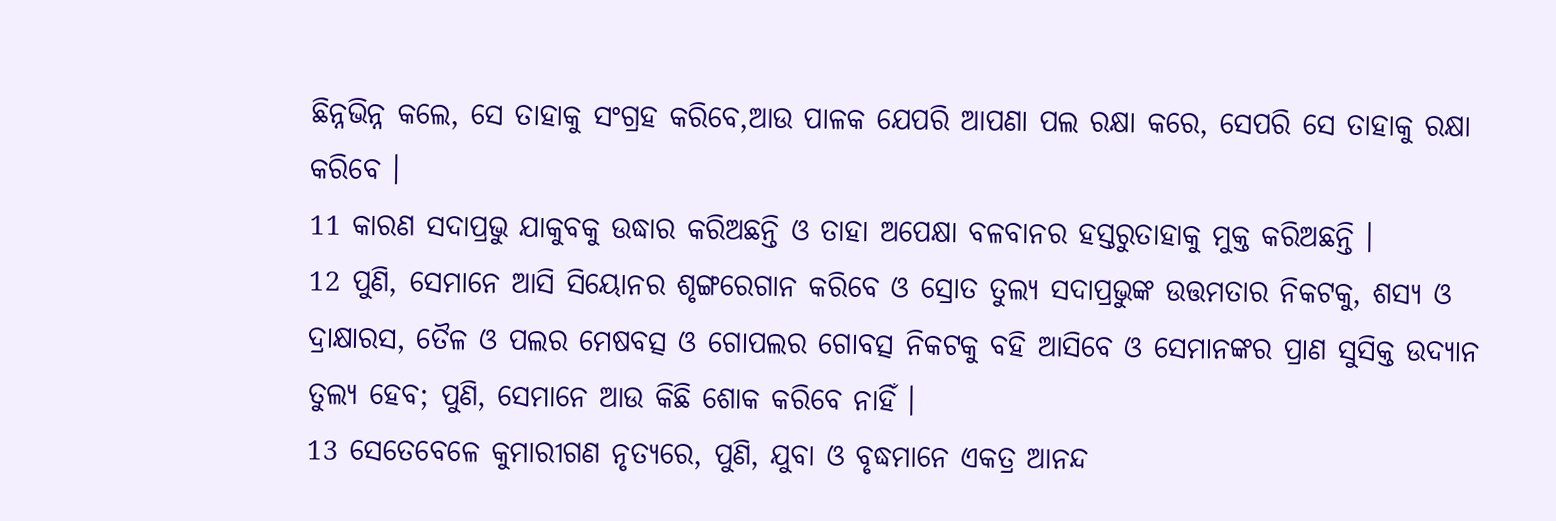ଛିନ୍ନଭିନ୍ନ କଲେ, ସେ ତାହାକୁ ସଂଗ୍ରହ କରିବେ,ଆଉ ପାଳକ ଯେପରି ଆପଣା ପଲ ରକ୍ଷା କରେ, ସେପରି ସେ ତାହାକୁ ରକ୍ଷା କରିବେ ।
11 କାରଣ ସଦାପ୍ରଭୁ ଯାକୁବକୁ ଉଦ୍ଧାର କରିଅଛନ୍ତି ଓ ତାହା ଅପେକ୍ଷା ବଳବାନର ହସ୍ତରୁତାହାକୁ ମୁକ୍ତ କରିଅଛନ୍ତି ।
12 ପୁଣି, ସେମାନେ ଆସି ସିୟୋନର ଶୃଙ୍ଗରେଗାନ କରିବେ ଓ ସ୍ରୋତ ତୁଲ୍ୟ ସଦାପ୍ରଭୁଙ୍କ ଉତ୍ତମତାର ନିକଟକୁ, ଶସ୍ୟ ଓ ଦ୍ରାକ୍ଷାରସ, ତୈଳ ଓ ପଲର ମେଷବତ୍ସ ଓ ଗୋପଲର ଗୋବତ୍ସ ନିକଟକୁ ବହି ଆସିବେ ଓ ସେମାନଙ୍କର ପ୍ରାଣ ସୁସିକ୍ତ ଉଦ୍ୟାନ ତୁଲ୍ୟ ହେବ; ପୁଣି, ସେମାନେ ଆଉ କିଛି ଶୋକ କରିବେ ନାହିଁ ।
13 ସେତେବେଳେ କୁମାରୀଗଣ ନୃତ୍ୟରେ, ପୁଣି, ଯୁବା ଓ ବୃଦ୍ଧମାନେ ଏକତ୍ର ଆନନ୍ଦ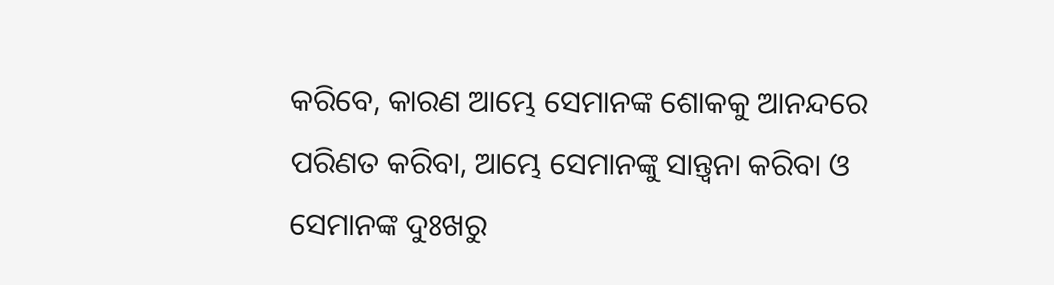କରିବେ, କାରଣ ଆମ୍ଭେ ସେମାନଙ୍କ ଶୋକକୁ ଆନନ୍ଦରେ ପରିଣତ କରିବା, ଆମ୍ଭେ ସେମାନଙ୍କୁ ସାନ୍ତ୍ୱନା କରିବା ଓ ସେମାନଙ୍କ ଦୁଃଖରୁ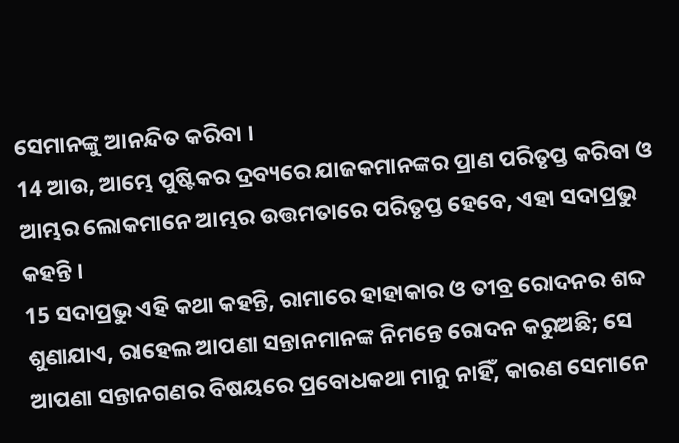ସେମାନଙ୍କୁ ଆନନ୍ଦିତ କରିବା ।
14 ଆଉ, ଆମ୍ଭେ ପୁଷ୍ଟିକର ଦ୍ରବ୍ୟରେ ଯାଜକମାନଙ୍କର ପ୍ରାଣ ପରିତୃପ୍ତ କରିବା ଓ ଆମ୍ଭର ଲୋକମାନେ ଆମ୍ଭର ଉତ୍ତମତାରେ ପରିତୃପ୍ତ ହେବେ, ଏହା ସଦାପ୍ରଭୁ କହନ୍ତି ।
15 ସଦାପ୍ରଭୁ ଏହି କଥା କହନ୍ତି, ରାମାରେ ହାହାକାର ଓ ତୀବ୍ର ରୋଦନର ଶବ୍ଦ ଶୁଣାଯାଏ, ରାହେଲ ଆପଣା ସନ୍ତାନମାନଙ୍କ ନିମନ୍ତେ ରୋଦନ କରୁଅଛି; ସେ ଆପଣା ସନ୍ତାନଗଣର ବିଷୟରେ ପ୍ରବୋଧକଥା ମାନୁ ନାହିଁ, କାରଣ ସେମାନେ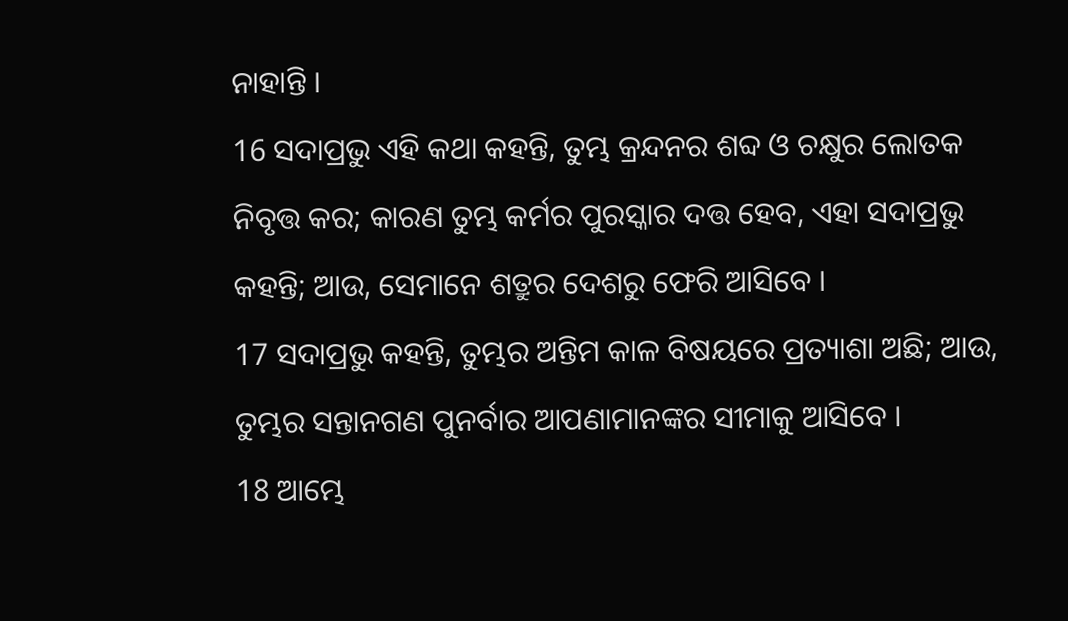ନାହାନ୍ତି ।
16 ସଦାପ୍ରଭୁ ଏହି କଥା କହନ୍ତି, ତୁମ୍ଭ କ୍ରନ୍ଦନର ଶବ୍ଦ ଓ ଚକ୍ଷୁର ଲୋତକ ନିବୃତ୍ତ କର; କାରଣ ତୁମ୍ଭ କର୍ମର ପୁରସ୍କାର ଦତ୍ତ ହେବ, ଏହା ସଦାପ୍ରଭୁ କହନ୍ତି; ଆଉ, ସେମାନେ ଶତ୍ରୁର ଦେଶରୁ ଫେରି ଆସିବେ ।
17 ସଦାପ୍ରଭୁ କହନ୍ତି, ତୁମ୍ଭର ଅନ୍ତିମ କାଳ ବିଷୟରେ ପ୍ରତ୍ୟାଶା ଅଛି; ଆଉ, ତୁମ୍ଭର ସନ୍ତାନଗଣ ପୁନର୍ବାର ଆପଣାମାନଙ୍କର ସୀମାକୁ ଆସିବେ ।
18 ଆମ୍ଭେ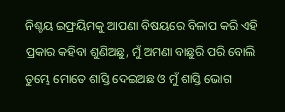ନିଶ୍ଚୟ ଇଫ୍ରୟିମକୁ ଆପଣା ବିଷୟରେ ବିଳାପ କରି ଏହି ପ୍ରକାର କହିବା ଶୁଣିଅଛୁ, ମୁଁ ଅମଣା ବାଛୁରି ପରି ବୋଲି ତୁମ୍ଭେ ମୋତେ ଶାସ୍ତି ଦେଇଅଛ ଓ ମୁଁ ଶାସ୍ତି ଭୋଗ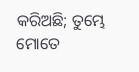କରିଅଛି; ତୁମ୍ଭେ ମୋତେ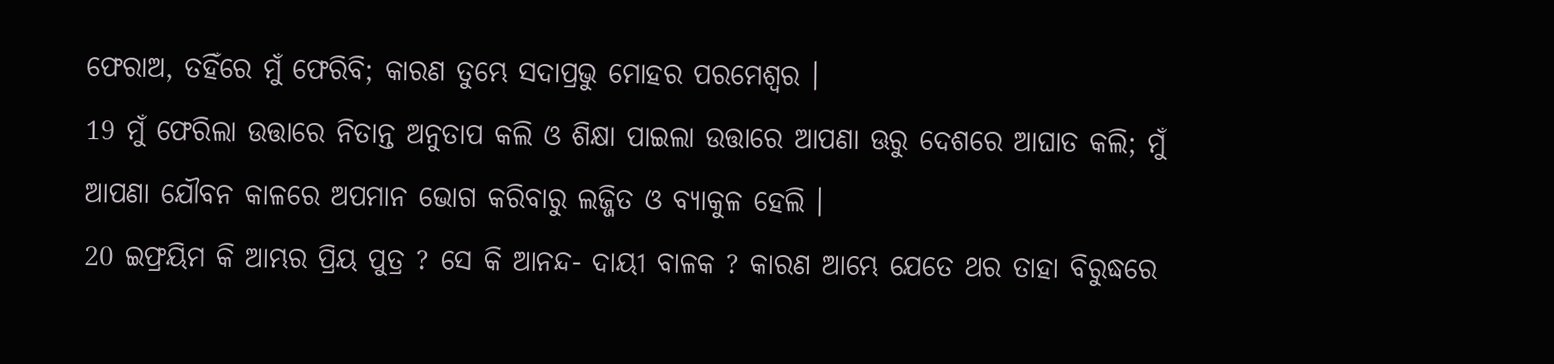ଫେରାଅ, ତହିଁରେ ମୁଁ ଫେରିବି; କାରଣ ତୁମ୍ଭେ ସଦାପ୍ରଭୁ ମୋହର ପରମେଶ୍ୱର ।
19 ମୁଁ ଫେରିଲା ଉତ୍ତାରେ ନିତାନ୍ତ ଅନୁତାପ କଲି ଓ ଶିକ୍ଷା ପାଇଲା ଉତ୍ତାରେ ଆପଣା ଊରୁ ଦେଶରେ ଆଘାତ କଲି; ମୁଁ ଆପଣା ଯୌବନ କାଳରେ ଅପମାନ ଭୋଗ କରିବାରୁ ଲଜ୍ଜିତ ଓ ବ୍ୟାକୁଳ ହେଲି ।
20 ଇଫ୍ରୟିମ କି ଆମ୍ଭର ପ୍ରିୟ ପୁତ୍ର ? ସେ କି ଆନନ୍ଦ- ଦାୟୀ ବାଳକ ? କାରଣ ଆମ୍ଭେ ଯେତେ ଥର ତାହା ବିରୁଦ୍ଧରେ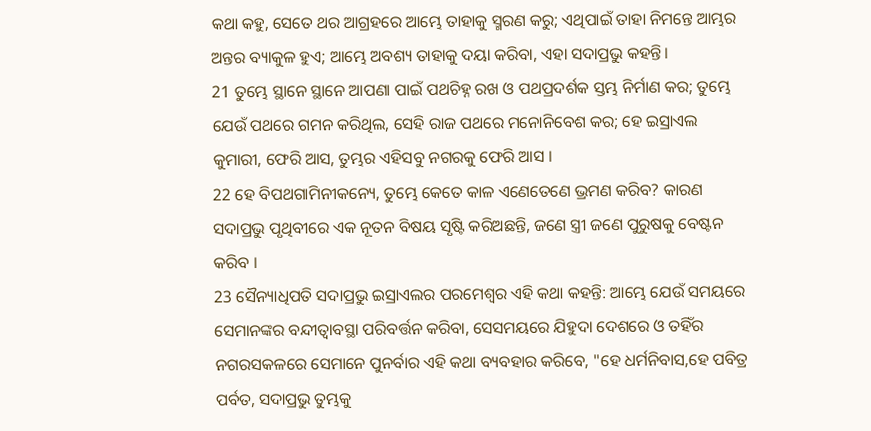କଥା କହୁ, ସେତେ ଥର ଆଗ୍ରହରେ ଆମ୍ଭେ ତାହାକୁ ସ୍ମରଣ କରୁ; ଏଥିପାଇଁ ତାହା ନିମନ୍ତେ ଆମ୍ଭର ଅନ୍ତର ବ୍ୟାକୁଳ ହୁଏ; ଆମ୍ଭେ ଅବଶ୍ୟ ତାହାକୁ ଦୟା କରିବା, ଏହା ସଦାପ୍ରଭୁ କହନ୍ତି।
21 ତୁମ୍ଭେ ସ୍ଥାନେ ସ୍ଥାନେ ଆପଣା ପାଇଁ ପଥଚିହ୍ନ ରଖ ଓ ପଥପ୍ରଦର୍ଶକ ସ୍ତମ୍ଭ ନିର୍ମାଣ କର; ତୁମ୍ଭେ ଯେଉଁ ପଥରେ ଗମନ କରିଥିଲ, ସେହି ରାଜ ପଥରେ ମନୋନିବେଶ କର; ହେ ଇସ୍ରାଏଲ କୁମାରୀ, ଫେରି ଆସ, ତୁମ୍ଭର ଏହିସବୁ ନଗରକୁ ଫେରି ଆସ ।
22 ହେ ବିପଥଗାମିନୀକନ୍ୟେ, ତୁମ୍ଭେ କେତେ କାଳ ଏଣେତେଣେ ଭ୍ରମଣ କରିବ? କାରଣ ସଦାପ୍ରଭୁ ପୃଥିବୀରେ ଏକ ନୂତନ ବିଷୟ ସୃଷ୍ଟି କରିଅଛନ୍ତି, ଜଣେ ସ୍ତ୍ରୀ ଜଣେ ପୁରୁଷକୁ ବେଷ୍ଟନ କରିବ ।
23 ସୈନ୍ୟାଧିପତି ସଦାପ୍ରଭୁ ଇସ୍ରାଏଲର ପରମେଶ୍ୱର ଏହି କଥା କହନ୍ତି: ଆମ୍ଭେ ଯେଉଁ ସମୟରେ ସେମାନଙ୍କର ବନ୍ଦୀତ୍ୱାବସ୍ଥା ପରିବର୍ତ୍ତନ କରିବା, ସେସମୟରେ ଯିହୁଦା ଦେଶରେ ଓ ତହିଁର ନଗରସକଳରେ ସେମାନେ ପୁନର୍ବାର ଏହି କଥା ବ୍ୟବହାର କରିବେ, "ହେ ଧର୍ମନିବାସ,ହେ ପବିତ୍ର ପର୍ବତ, ସଦାପ୍ରଭୁ ତୁମ୍ଭକୁ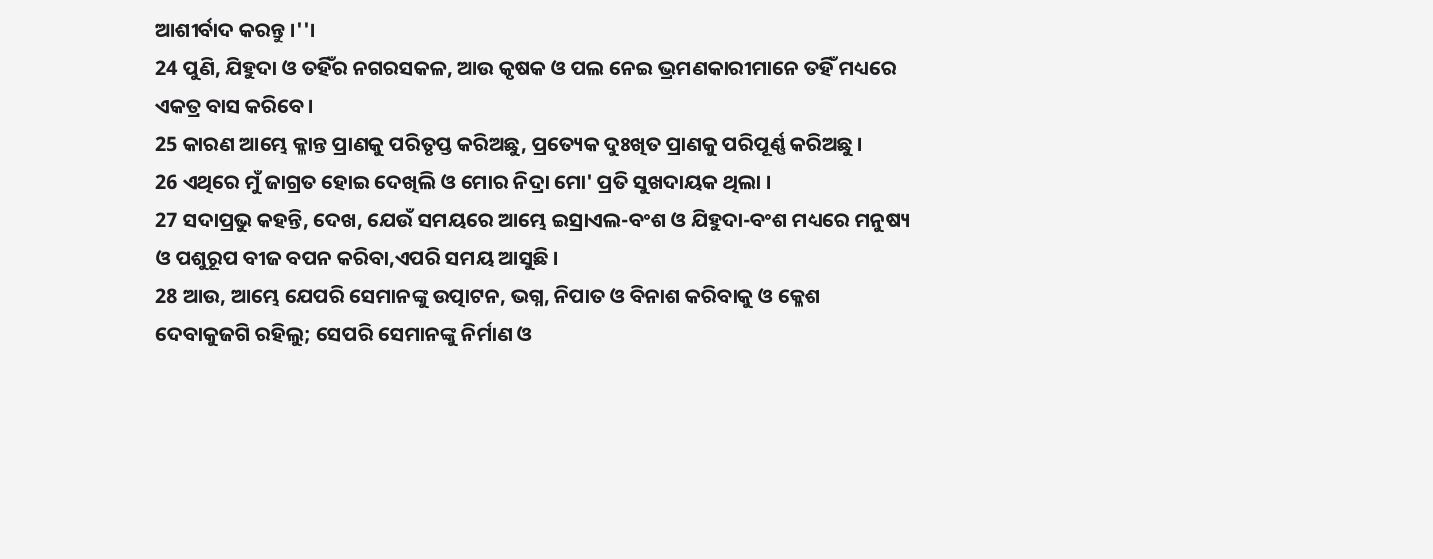ଆଶୀର୍ବାଦ କରନ୍ତୁ ।''।
24 ପୁଣି, ଯିହୁଦା ଓ ତହିଁର ନଗରସକଳ, ଆଉ କୃଷକ ଓ ପଲ ନେଇ ଭ୍ରମଣକାରୀମାନେ ତହିଁ ମଧ୍ୟରେ ଏକତ୍ର ବାସ କରିବେ।
25 କାରଣ ଆମ୍ଭେ କ୍ଳାନ୍ତ ପ୍ରାଣକୁ ପରିତୃପ୍ତ କରିଅଛୁ, ପ୍ରତ୍ୟେକ ଦୁଃଖିତ ପ୍ରାଣକୁ ପରିପୂର୍ଣ୍ଣ କରିଅଛୁ ।
26 ଏଥିରେ ମୁଁ ଜାଗ୍ରତ ହୋଇ ଦେଖିଲି ଓ ମୋର ନିଦ୍ରା ମୋ' ପ୍ରତି ସୁଖଦାୟକ ଥିଲା ।
27 ସଦାପ୍ରଭୁ କହନ୍ତି, ଦେଖ, ଯେଉଁ ସମୟରେ ଆମ୍ଭେ ଇସ୍ରାଏଲ-ବଂଶ ଓ ଯିହୁଦା-ବଂଶ ମଧ୍ୟରେ ମନୁଷ୍ୟ ଓ ପଶୁରୂପ ବୀଜ ବପନ କରିବା,ଏପରି ସମୟ ଆସୁଛି ।
28 ଆଉ, ଆମ୍ଭେ ଯେପରି ସେମାନଙ୍କୁ ଉତ୍ପାଟନ, ଭଗ୍ନ, ନିପାତ ଓ ବିନାଶ କରିବାକୁ ଓ କ୍ଳେଶ ଦେବାକୁଜଗି ରହିଲୁ; ସେପରି ସେମାନଙ୍କୁ ନିର୍ମାଣ ଓ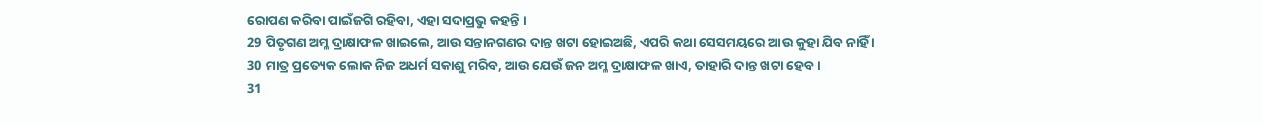ରୋପଣ କରିବା ପାଇଁଜଗି ରହିବା, ଏହା ସଦାପ୍ରଭୁ କହନ୍ତି ।
29 ପିତୃଗଣ ଅମ୍ଳ ଦ୍ରାକ୍ଷାଫଳ ଖାଇଲେ, ଆଉ ସନ୍ତାନଗଣର ଦାନ୍ତ ଖଟା ହୋଇଅଛି, ଏପରି କଥା ସେସମୟରେ ଆଉ କୁହା ଯିବ ନାହିଁ ।
30 ମାତ୍ର ପ୍ରତ୍ୟେକ ଲୋକ ନିଜ ଅଧର୍ମ ସକାଶୁ ମରିବ, ଆଉ ଯେଉଁ ଜନ ଅମ୍ଳ ଦ୍ରାକ୍ଷାଫଳ ଖାଏ, ତାହାରି ଦାନ୍ତ ଖଟା ହେବ ।
31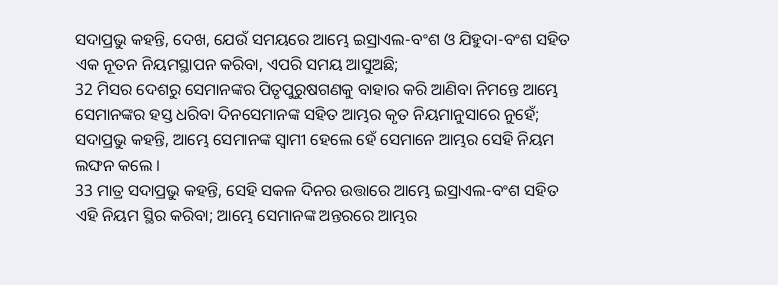ସଦାପ୍ରଭୁ କହନ୍ତି, ଦେଖ, ଯେଉଁ ସମୟରେ ଆମ୍ଭେ ଇସ୍ରାଏଲ-ବଂଶ ଓ ଯିହୁଦା-ବଂଶ ସହିତ ଏକ ନୂତନ ନିୟମସ୍ଥାପନ କରିବା, ଏପରି ସମୟ ଆସୁଅଛି;
32 ମିସର ଦେଶରୁ ସେମାନଙ୍କର ପିତୃପୁରୁଷଗଣକୁ ବାହାର କରି ଆଣିବା ନିମନ୍ତେ ଆମ୍ଭେ ସେମାନଙ୍କର ହସ୍ତ ଧରିବା ଦିନସେମାନଙ୍କ ସହିତ ଆମ୍ଭର କୃତ ନିୟମାନୁସାରେ ନୁହେଁ; ସଦାପ୍ରଭୁ କହନ୍ତି, ଆମ୍ଭେ ସେମାନଙ୍କ ସ୍ୱାମୀ ହେଲେ ହେଁ ସେମାନେ ଆମ୍ଭର ସେହି ନିୟମ ଲଙ୍ଘନ କଲେ ।
33 ମାତ୍ର ସଦାପ୍ରଭୁ କହନ୍ତି, ସେହି ସକଳ ଦିନର ଉତ୍ତାରେ ଆମ୍ଭେ ଇସ୍ରାଏଲ-ବଂଶ ସହିତ ଏହି ନିୟମ ସ୍ଥିର କରିବା; ଆମ୍ଭେ ସେମାନଙ୍କ ଅନ୍ତରରେ ଆମ୍ଭର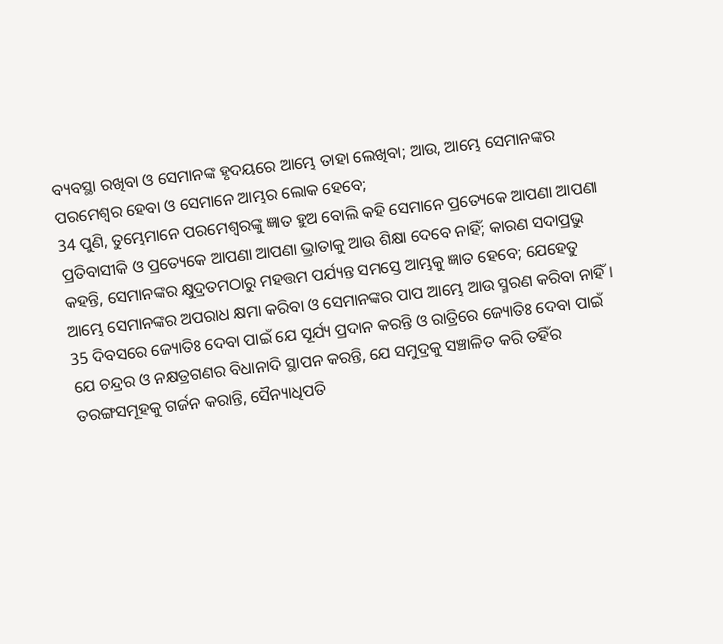ବ୍ୟବସ୍ଥା ରଖିବା ଓ ସେମାନଙ୍କ ହୃଦୟରେ ଆମ୍ଭେ ତାହା ଲେଖିବା; ଆଉ, ଆମ୍ଭେ ସେମାନଙ୍କର ପରମେଶ୍ୱର ହେବା ଓ ସେମାନେ ଆମ୍ଭର ଲୋକ ହେବେ;
34 ପୁଣି, ତୁମ୍ଭେମାନେ ପରମେଶ୍ୱରଙ୍କୁ ଜ୍ଞାତ ହୁଅ ବୋଲି କହି ସେମାନେ ପ୍ରତ୍ୟେକେ ଆପଣା ଆପଣା ପ୍ରତିବାସୀକି ଓ ପ୍ରତ୍ୟେକେ ଆପଣା ଆପଣା ଭ୍ରାତାକୁ ଆଉ ଶିକ୍ଷା ଦେବେ ନାହିଁ; କାରଣ ସଦାପ୍ରଭୁ କହନ୍ତି, ସେମାନଙ୍କର କ୍ଷୁଦ୍ରତମଠାରୁ ମହତ୍ତମ ପର୍ଯ୍ୟନ୍ତ ସମସ୍ତେ ଆମ୍ଭକୁ ଜ୍ଞାତ ହେବେ; ଯେହେତୁ ଆମ୍ଭେ ସେମାନଙ୍କର ଅପରାଧ କ୍ଷମା କରିବା ଓ ସେମାନଙ୍କର ପାପ ଆମ୍ଭେ ଆଉ ସ୍ମରଣ କରିବା ନାହିଁ ।
35 ଦିବସରେ ଜ୍ୟୋତିଃ ଦେବା ପାଇଁ ଯେ ସୂର୍ଯ୍ୟ ପ୍ରଦାନ କରନ୍ତି ଓ ରାତ୍ରିରେ ଜ୍ୟୋତିଃ ଦେବା ପାଇଁ ଯେ ଚନ୍ଦ୍ରର ଓ ନକ୍ଷତ୍ରଗଣର ବିଧାନାଦି ସ୍ଥାପନ କରନ୍ତି, ଯେ ସମୁଦ୍ରକୁ ସଞ୍ଚାଳିତ କରି ତହିଁର ତରଙ୍ଗସମୂହକୁ ଗର୍ଜନ କରାନ୍ତି, ସୈନ୍ୟାଧିପତି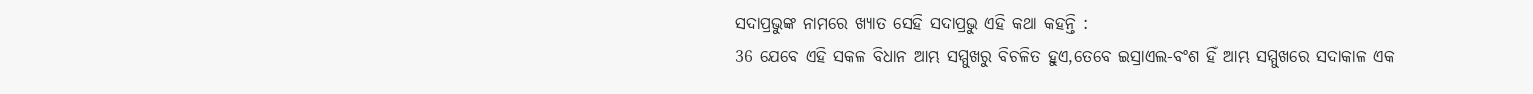ସଦାପ୍ରଭୁଙ୍କ ନାମରେ ଖ୍ୟାତ ସେହି ସଦାପ୍ରଭୁ ଏହି କଥା କହନ୍ତି :
36 ଯେବେ ଏହି ସକଳ ବିଧାନ ଆମ୍ଭ ସମ୍ମୁଖରୁ ବିଚଳିତ ହୁଏ,ତେବେ ଇସ୍ରାଏଲ-ବଂଶ ହିଁ ଆମ୍ଭ ସମ୍ମୁଖରେ ସଦାକାଳ ଏକ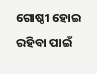ଗୋଷ୍ଠୀ ହୋଇ ରହିବା ପାଇଁ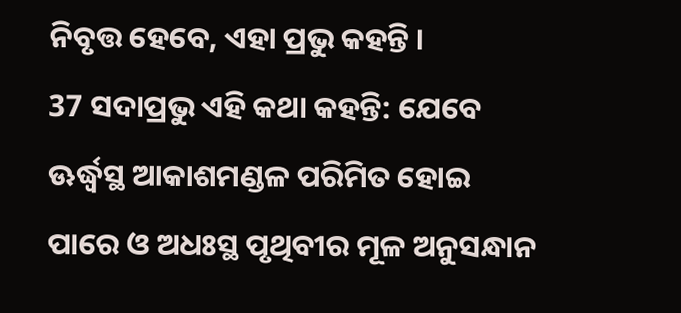ନିବୃତ୍ତ ହେବେ, ଏହା ପ୍ରଭୁ କହନ୍ତି ।
37 ସଦାପ୍ରଭୁ ଏହି କଥା କହନ୍ତି: ଯେବେ ଊର୍ଦ୍ଧ୍ବସ୍ଥ ଆକାଶମଣ୍ଡଳ ପରିମିତ ହୋଇ ପାରେ ଓ ଅଧଃସ୍ଥ ପୃଥିବୀର ମୂଳ ଅନୁସନ୍ଧାନ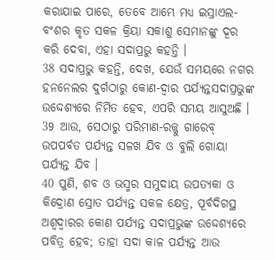କରାଯାଇ ପାରେ, ତେବେ ଆମ୍ଭେ ମଧ୍ୟ ଇସ୍ରାଏଲ-ବଂଶର କୃତ ସକଳ କ୍ରିୟା ସକାଶୁ ସେମାନଙ୍କୁ ଦୂର କରି ଦେବା, ଏହା ସଦାପ୍ରଭୁ କହନ୍ତି ।
38 ସଦାପ୍ରଭୁ କହନ୍ତି, ଦେଖ, ଯେଉଁ ସମୟରେ ନଗର ହନନେଲର ଦୁର୍ଗଠାରୁ କୋଣ-ଦ୍ୱାର ପର୍ଯ୍ୟନ୍ତସଦାପ୍ରଭୁଙ୍କ ଉଦ୍ଦେଶ୍ୟରେ ନିର୍ମିତ ହେବ, ଏପରି ସମୟ ଆସୁଅଛି ।
39 ଆଉ, ସେଠାରୁ ପରିମାଣ-ରଜ୍ଜୁ ଗାରେବ୍ ଉପପର୍ବତ ପର୍ଯ୍ୟନ୍ତ ସଳଖ ଯିବ ଓ ବୁଲି ଗୋୟା ପର୍ଯ୍ୟନ୍ତ ଯିବ ।
40 ପୁଣି, ଶବ ଓ ଭସ୍ମର ସମୁଦାୟ ଉପତ୍ୟକା ଓ କିଦ୍ରୋଣ ସ୍ରୋତ ପର୍ଯ୍ୟନ୍ତ ସକଳ କ୍ଷେତ୍ର, ପୂର୍ବଦିଗସ୍ଥ ଅଶ୍ୱଦ୍ୱାରର କୋଣ ପର୍ଯ୍ୟନ୍ତ ସଦାପ୍ରଭୁଙ୍କ ଉଦ୍ଦେଶ୍ୟରେ ପବିତ୍ର ହେବ; ତାହା ସଦା କାଳ ପର୍ଯ୍ୟନ୍ତ ଆଉ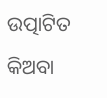ଉତ୍ପାଟିତ କିଅବା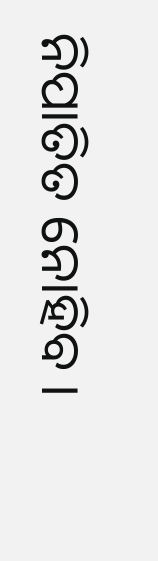ନିପାତିତ ନୋହିବ ।